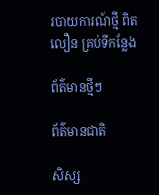របាយការណ៍ថ្មី ពិត លឿន គ្រប់ទីកន្លែង

ព័ត៌មានថ្មីៗ

ព័ត៌មានជាតិ

សិស្ស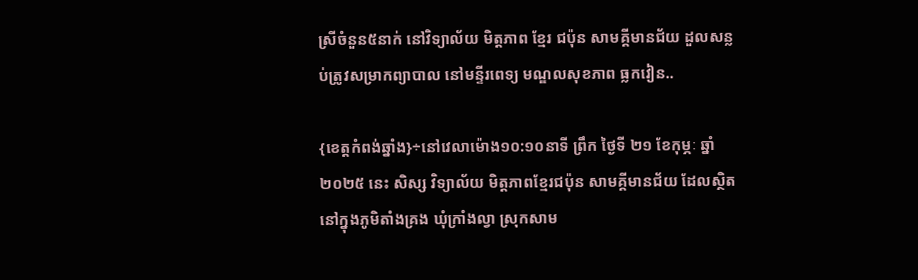ស្រីចំនួន៥នាក់ នៅវិទ្យាល័យ មិត្តភាព ខ្មែរ ជប៉ុន សាមគ្គីមានជ័យ ដួលសន្លប់ត្រូវសម្រាកព្យាបាល នៅមន្ទីរពេទ្យ មណ្ឌលសុខភាព ធ្លកវៀន..

{ខេត្តកំពង់ឆ្នាំង}÷នៅវេលាម៉ោង១០:១០នាទី ព្រឹក ថ្ងៃទី ២១ ខែកុម្ភៈ ឆ្នាំ២០២៥ នេះ សិស្ស វិទ្យាល័យ មិត្តភាពខ្មែរជប៉ុន សាមគ្គីមានជ័យ ដែលស្ថិតនៅក្នុងភូមិតាំងគ្រង ឃុំក្រាំងល្វា ស្រុកសាម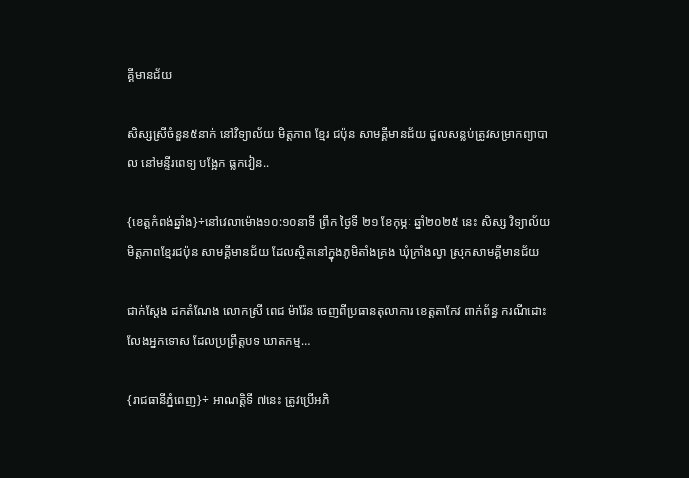គ្គីមានជ័យ

សិស្សស្រីចំនួន៥នាក់ នៅវិទ្យាល័យ មិត្តភាព ខ្មែរ ជប៉ុន សាមគ្គីមានជ័យ ដួលសន្លប់ត្រូវសម្រាកព្យាបាល នៅមន្ទីរពេទ្យ បង្អែក ធ្លកវៀន..

{ខេត្តកំពង់ឆ្នាំង}÷នៅវេលាម៉ោង១០:១០នាទី ព្រឹក ថ្ងៃទី ២១ ខែកុម្ភៈ ឆ្នាំ២០២៥ នេះ សិស្ស វិទ្យាល័យ មិត្តភាពខ្មែរជប៉ុន សាមគ្គីមានជ័យ ដែលស្ថិតនៅក្នុងភូមិតាំងគ្រង ឃុំក្រាំងល្វា ស្រុកសាមគ្គីមានជ័យ

ជាក់ស្តែង ដកតំណែង លោកស្រី ពេជ ម៉ារ៉ែន ចេញពីប្រធានតុលាការ ខេត្តតាកែវ ពាក់ព័ន្ធ ករណីដោះលែងអ្នកទោស ដែលប្រព្រឹត្តបទ ឃាតកម្ម…

{រាជធានីភ្នំពេញ}÷ អាណត្តិទី ៧នេះ ត្រូវប្រើអភិ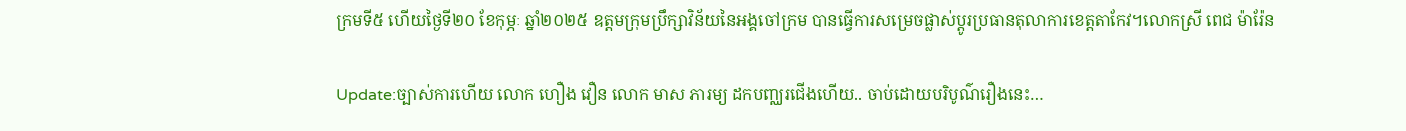ក្រមទី៥ ហើយថ្ងៃទី២០ ខែកុម្ភៈ ឆ្នាំ២០២៥ ឧត្តមក្រុមប្រឹក្សាវិន័យនៃអង្គចៅក្រម បានធ្វើការសម្រេចផ្លាស់ប្តូរប្រធានតុលាការខេត្តតាកែវ។លោកស្រី ពេជ ម៉ារ៉ែន

Update:ច្បាស់ការហើយ លោក ហឿង វឿន លោក មាស ភារម្យ ដកបញ្ឈរជើងហើយ.. ចាប់ដោយបរិបូណ៌រឿងនេះ…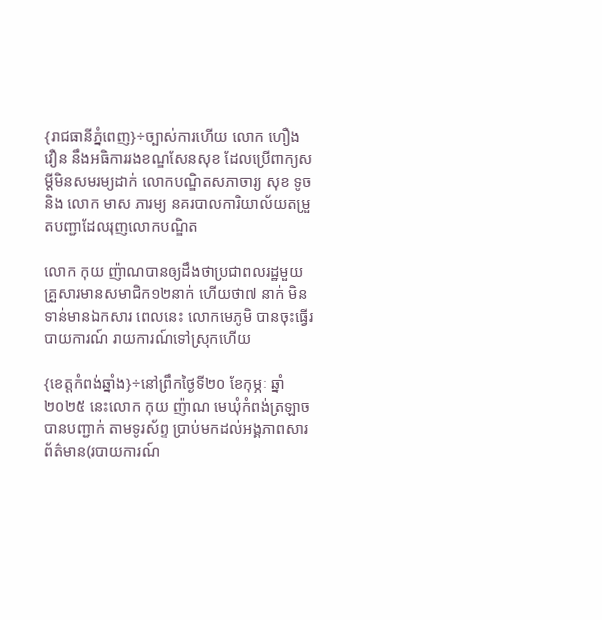{រាជធានីភ្នំពេញ}÷ច្បាស់ការហើយ លោក ហឿង វឿន នឹងអធិការរងខណ្ឌសែនសុខ ដែលប្រើពាក្យសម្តីមិនសមរម្យដាក់ លោកបណ្ឌិតសភាចារ្យ សុខ ទូច និង លោក មាស ភារម្យ នគរបាលការិយាល័យតម្រួតបញ្ជាដែលរុញលោកបណ្ឌិត

លោក កុយ ញ៉ាណបានឲ្យដឹងថាប្រជាពលរដ្ឋមួយគ្រួសារមានសមាជិក១២នាក់ ហើយថា៧ នាក់ មិនទាន់មានឯកសារ ពេលនេះ លោកមេភូមិ បានចុះធ្វើរបាយការណ៍ រាយការណ៍ទៅស្រុកហើយ

{ខេត្តកំពង់ឆ្នាំង}÷នៅព្រឹកថ្ងៃទី២០ ខែកុម្ភៈ ឆ្នាំ ២០២៥ នេះលោក កុយ ញ៉ាណ មេឃុំកំពង់ត្រឡាច បានបញ្ជាក់ តាមទូរស័ព្ទ ប្រាប់មកដល់អង្គភាពសារព័ត៌មាន(របាយការណ៍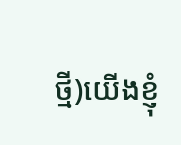ថ្មី)យើងខ្ញុំ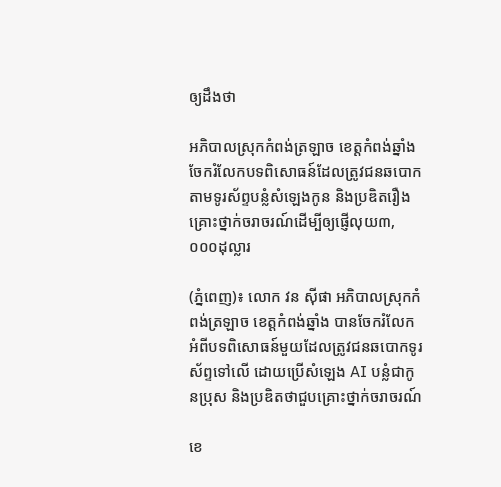ឲ្យដឹងថា

អភិបាលស្រុកកំពង់ត្រឡាច ខេត្តកំពង់ឆ្នាំង ចែករំលែកបទពិសោធន៍ដែលត្រូវជនឆបោកតាមទូរស័ព្ទបន្លំសំឡេងកូន និងប្រឌិតរឿងគ្រោះថ្នាក់ចរាចរណ៍ដើម្បីឲ្យផ្ញើលុយ៣,០០០ដុល្លារ

(ភ្នំពេញ)៖ លោក វន ស៊ីផា អភិបាលស្រុកកំពង់ត្រឡាច ខេត្ដកំពង់ឆ្នាំង បានចែករំលែកអំពីបទពិសោធន៍មួយដែលត្រូវជនឆបោកទូរស័ព្ទទៅលើ ដោយប្រើសំឡេង AI បន្លំជាកូនប្រុស និងប្រឌិតថាជួបគ្រោះថ្នាក់ចរាចរណ៍

ខេ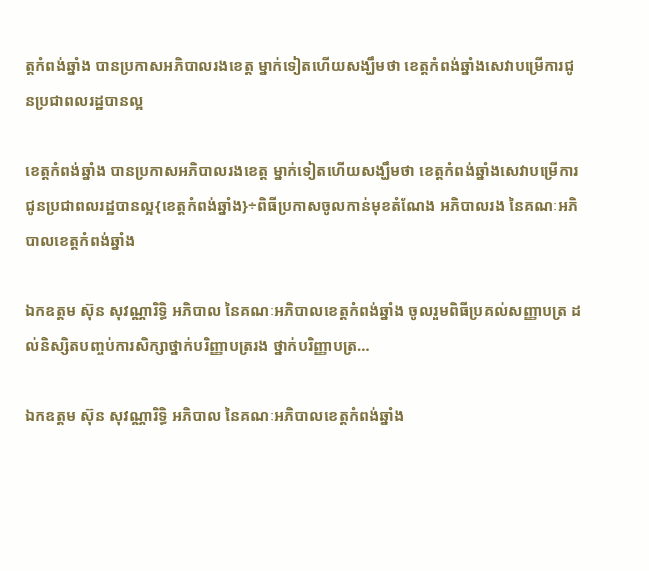ត្តកំពង់ឆ្នាំង បានប្រកាសអភិបាលរងខេត្ត ម្នាក់ទៀតហើយសង្ឃឹមថា ខេត្តកំពង់ឆ្នាំងសេវាបម្រើការជូនប្រជាពលរដ្ឋបានល្អ

ខេត្តកំពង់ឆ្នាំង បានប្រកាសអភិបាលរងខេត្ត ម្នាក់ទៀតហើយសង្ឃឹមថា ខេត្តកំពង់ឆ្នាំងសេវាបម្រើការជូនប្រជាពលរដ្ឋបានល្អ{ខេត្តកំពង់ឆ្នាំង}÷ពិធីប្រកាសចូលកាន់មុខតំណែង អភិបាលរង នៃគណៈអភិបាលខេត្តកំពង់ឆ្នាំង

ឯកឧត្តម ស៊ុន សុវណ្ណារិទ្ធិ អភិបាល នៃគណៈអភិបាលខេត្តកំពង់ឆ្នាំង ចូលរួមពិធីប្រគល់សញ្ញាបត្រ ដល់និស្សិតបញ្ចប់ការសិក្សាថ្នាក់បរិញ្ញាបត្ររង ថ្នាក់បរិញ្ញាបត្រ…

ឯកឧត្តម ស៊ុន សុវណ្ណារិទ្ធិ អភិបាល នៃគណៈអភិបាលខេត្តកំពង់ឆ្នាំង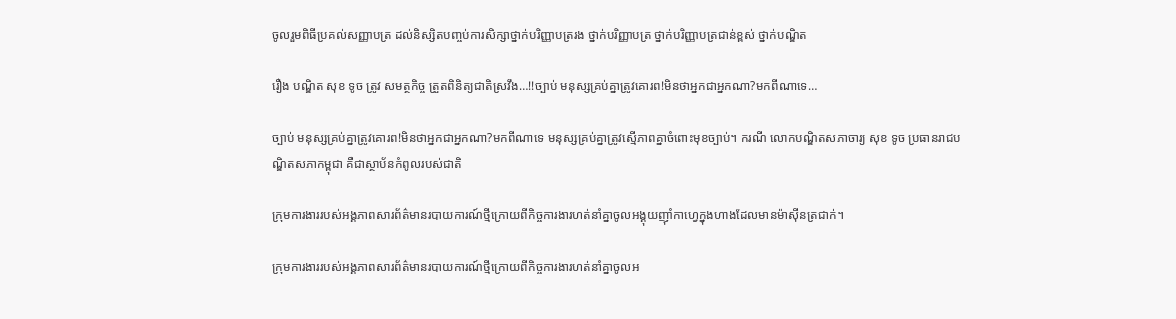ចូលរួមពិធីប្រគល់សញ្ញាបត្រ ដល់និស្សិតបញ្ចប់ការសិក្សាថ្នាក់បរិញ្ញាបត្ររង ថ្នាក់បរិញ្ញាបត្រ ថ្នាក់បរិញ្ញាបត្រជាន់ខ្ពស់ ថ្នាក់បណ្ឌិត

រឿង បណ្ឌិត សុខ ទូច ត្រូវ សមត្ថកិច្ច ត្រួតពិនិត្យជាតិស្រវឹង…!!ច្បាប់ មនុស្សគ្រប់គ្នាត្រូវគោរព!មិនថាអ្នកជាអ្នកណា?មកពីណាទេ…

ច្បាប់ មនុស្សគ្រប់គ្នាត្រូវគោរព!មិនថាអ្នកជាអ្នកណា?មកពីណាទេ មនុស្សគ្រប់គ្នាត្រូវស្មើភាពគ្នាចំពោះមុខច្បាប់។ ករណី លោកបណ្ឌិតសភាចារ្យ សុខ ទូច ប្រធានរាជបណ្ឌិតសភាកម្ពុជា គឺជាស្ថាប័នកំពូលរបស់ជាតិ

ក្រុមការងាររបស់អង្គភាពសារព័ត៌មានរបាយការណ៍ថ្មីក្រោយពីកិច្ចការងារហត់នាំគ្នាចូលអង្គុយញ៉ាំកាហ្វេក្នុងហាងដែលមានម៉ាស៊ីនត្រជាក់។

ក្រុមការងាររបស់អង្គភាពសារព័ត៌មានរបាយការណ៍ថ្មីក្រោយពីកិច្ចការងារហត់នាំគ្នាចូលអ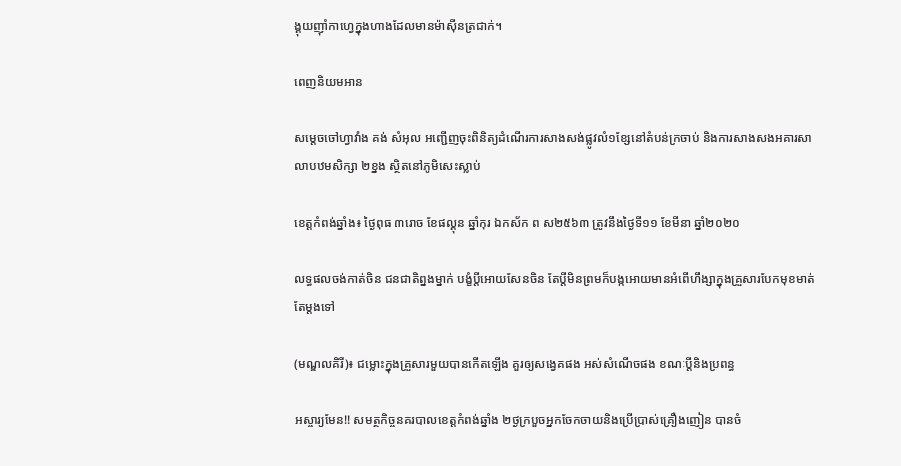ង្គុយញ៉ាំកាហ្វេក្នុងហាងដែលមានម៉ាស៊ីនត្រជាក់។

ពេញនិយមអាន

សម្តេចចៅហ្វាវាំង គង់ សំអុល អញ្ជើញចុះពិនិត្យដំណើរការសាងសង់ផ្លូវលំ១ខ្សែនៅតំបន់ក្រចាប់ និងការសាងសងអគារសាលាបឋមសិក្សា ២ខ្នង ស្ថិតនៅភូមិសេះស្លាប់

ខេត្តកំពង់ឆ្នាំង៖ ថ្ងៃពុធ ៣រោច ខែផល្គុន ឆ្នាំកុរ ឯកស័ក ព ស២៥៦៣ ត្រូវនឹងថ្ងៃទី១១ ខែមីនា ឆ្នាំ២០២០

លទ្ធផលចង់កាត់ចិន ជនជាតិព្នងម្នាក់ បង្ខំប្តីអោយសែនចិន តែប្តីមិនព្រមក៏បង្កអោយមានអំពើហឹង្សាក្នុងគ្រួសារបែកមុខមាត់តែម្តងទៅ

(មណ្ឌលគិរី)៖ ជម្លោះក្នុងគ្រួសារមួយបានកើតឡើង គួរឲ្យសង្វេគផង អស់សំណើចផង ខណៈប្តីនិងប្រពន្ធ

អស្ចារ្យមែន!! សមត្ថកិច្ចនគរបាលខេត្តកំពង់ឆ្នាំង ២ថ្ងក្របួចអ្នកចែកចាយនិងប្រើប្រាស់គ្រឿងញៀន បានចំ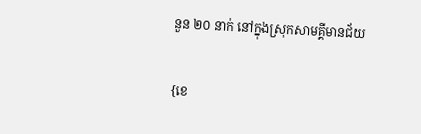នួន ២០ នាក់ នៅក្នុងស្រុកសាមគ្គីមានជ័យ

{ខេ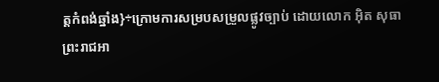ត្តកំពង់ឆ្នាំង}÷ក្រោមការសម្របសម្រួលផ្លូវច្បាប់ ដោយលោក អ៊ិត សុធា ព្រះរាជអា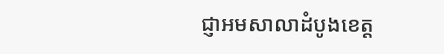ជ្ញាអមសាលាដំបូងខេត្ត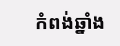កំពង់ឆ្នាំង